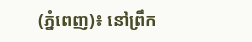(ភ្នំពេញ)៖ នៅព្រឹក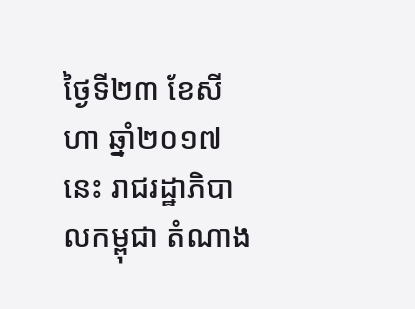ថ្ងៃទី២៣ ខែសីហា ឆ្នាំ២០១៧នេះ រាជរដ្ឋាភិបាលកម្ពុជា តំណាង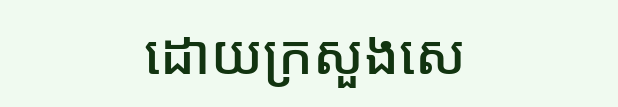ដោយក្រសួងសេ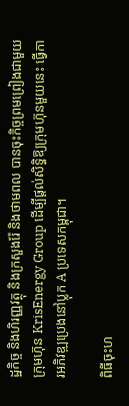ដ្ឋកិច្ច និងហិរញ្ញវត្ថុ និងក្រសួងរ៉ែ និងថាមពល បានចុះកិច្ចព្រមព្រៀងជាមួយក្រុមហ៊ុន KrisEnergy Group ដើម្បីផ្តល់សិទ្ធិឱ្យក្រុមហ៊ុនមួយនេះ ធ្វើការអភិវឌ្ឍប្រេងនៅប្លុក A ប្រទេសកម្ពុជា។

ពិធីចុះហ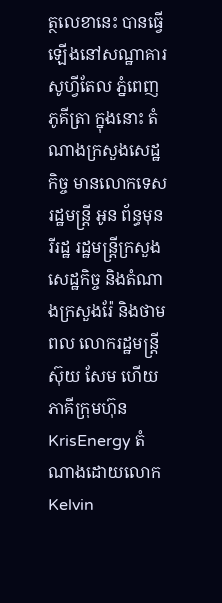ត្ថលេខានេះ បានធ្វើឡើងនៅសណ្ឋាគារសូហ្វីតែល ភ្នំពេញ ភូគីត្រា ក្នុងនោះ តំណាងក្រសួងសេដ្ឋកិច្ច មានលោកទេសរដ្ឋមន្រ្តី អូន ព័ន្ធមុនរីរដ្ឋ រដ្ឋមន្រ្តីក្រសួងសេដ្ឋកិច្ច និងតំណាងក្រសួងរ៉ែ និងថាមពល លោករដ្ឋមន្រ្តី ស៊ុយ សែម ហើយភាគីក្រុមហ៊ុន KrisEnergy តំណាងដោយលោក Kelvin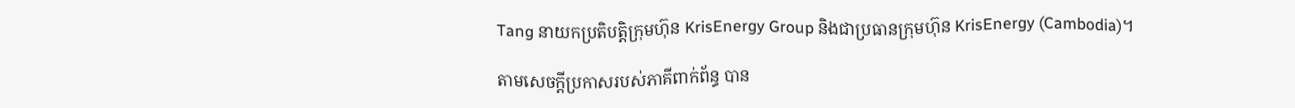Tang នាយកប្រតិបត្តិក្រុមហ៊ុន KrisEnergy Group និងជាប្រធានក្រុមហ៊ុន KrisEnergy (Cambodia)។

តាមសេចក្តីប្រកាសរបស់ភាគីពាក់ព័ន្ធ បាន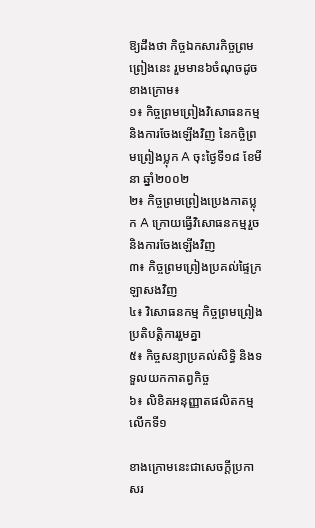ឱ្យដឹងថា កិច្ចឯកសារកិច្ចព្រមព្រៀងនេះ រួមមាន៦ចំណុចដូចខាងក្រោម៖
១៖ កិច្ចព្រមព្រៀងវិសោធនកម្ម និងការចែងឡើងវិញ នៃកចិ្ចព្រមព្រៀងប្លុក A ចុះថ្ងៃទី១៨ ខែមីនា ឆ្នាំ២០០២
២៖ កិច្ចព្រមព្រៀងប្រេងកាតប្លុក A ក្រោយធ្វើវិសោធនកម្មរួច និងការចែងឡើងវិញ
៣៖ កិច្ចព្រមព្រៀងប្រគល់ផ្ទៃក្រឡាសងវិញ
៤៖ វិសោធនកម្ម កិច្ចព្រមព្រៀងប្រតិបត្តិការរួមគ្នា
៥៖ កិច្ចសន្យាប្រគល់សិទ្ធិ និងទទួលយកកាតព្វកិច្ច
៦៖ លិខិតអនុញ្ញាតផលិតកម្មលើកទី១

ខាងក្រោមនេះជាសេចក្តីប្រកាសរ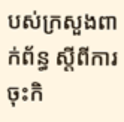បស់ក្រសួងពាក់ព័ន្ធ ស្តីពីការចុះកិ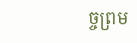ច្ចព្រម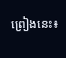ព្រៀងនេះ៖